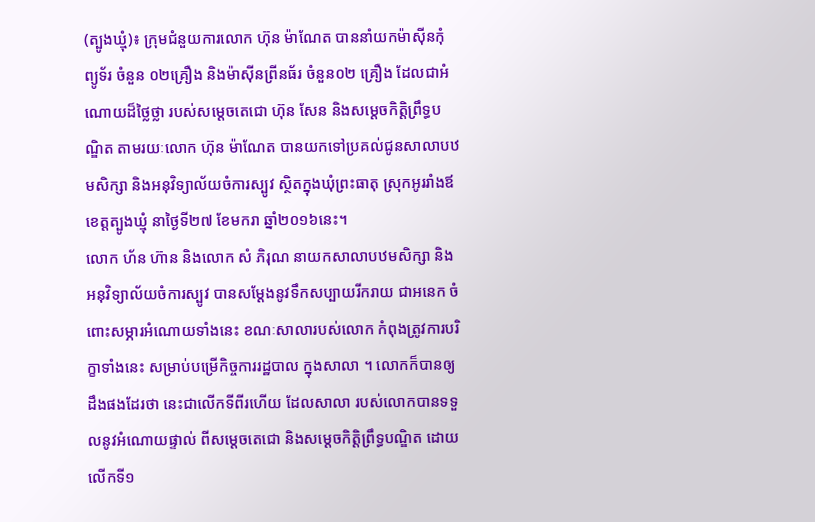(ត្បូងឃ្មុំ)៖ ក្រុមជំនួយការលោក ហ៊ុន ម៉ាណែត បាននាំយកម៉ាស៊ីនកុំព្យូទ័រ ចំនួន ០២គ្រឿង និងម៉ាស៊ីនព្រីនធ័រ ចំនួន០២ គ្រឿង ដែលជាអំណោយដ៏ថ្លៃថ្លា របស់សម្តេចតេជោ ហ៊ុន សែន និងសម្តេចកិត្តិព្រឹទ្ធបណ្ឌិត តាមរយៈលោក ហ៊ុន ម៉ាណែត បានយកទៅប្រគល់ជូនសាលាបឋមសិក្សា និងអនុវិទ្យាល័យចំការស្បូវ ស្ថិតក្នុងឃុំព្រះធាតុ ស្រុកអូររាំងឪ ខេត្តត្បូងឃ្មុំ នាថ្ងៃទី២៧ ខែមករា ឆ្នាំ២០១៦នេះ។
លោក ហ័ន ហ៊ាន និងលោក សំ ភិរុណ នាយកសាលាបឋមសិក្សា និងអនុវិទ្យាល័យចំការស្បូវ បានសម្តែងនូវទឹកសប្បាយរីករាយ ជាអនេក ចំពោះសម្ភារអំណោយទាំងនេះ ខណៈសាលារបស់លោក កំពុងត្រូវការបរិក្ខាទាំងនេះ សម្រាប់បម្រើកិច្ចការរដ្ឋបាល ក្នុងសាលា ។ លោកក៏បានឲ្យដឹងផងដែរថា នេះជាលើកទីពីរហើយ ដែលសាលា របស់លោកបានទទួលនូវអំណោយផ្ទាល់ ពីសម្តេចតេជោ និងសម្តេចកិត្តិព្រឹទ្ធបណ្ឌិត ដោយលើកទី១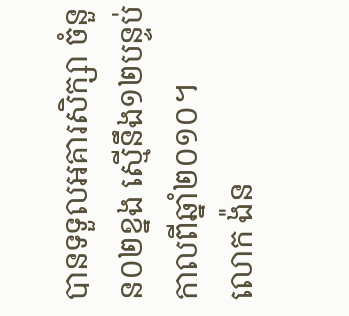បានទទួលអគារសិក្សា ចំនួន០២ខ្នង ស្មើនឹង១២បន្ទប់ កាលពីឆ្នាំ២០១០។
លោក ង៉ន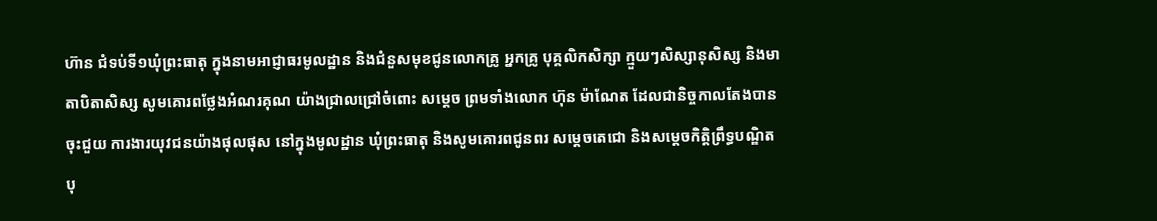ហ៊ាន ជំទប់ទី១ឃុំព្រះធាតុ ក្នុងនាមអាជ្ញាធរមូលដ្ឋាន និងជំនួសមុខជូនលោកគ្រូ អ្នកគ្រូ បុគ្គលិកសិក្សា ក្មួយៗសិស្សានុសិស្ស និងមាតាបិតាសិស្ស សូមគោរពថ្លែងអំណរគុណ យ៉ាងជ្រាលជ្រៅចំពោះ សម្តេច ព្រមទាំងលោក ហ៊ុន ម៉ាណែត ដែលជានិច្ចកាលតែងបានចុះជួយ ការងារយុវជនយ៉ាងផុលផុស នៅក្នុងមូលដ្ឋាន ឃុំព្រះធាតុ និងសូមគោរពជូនពរ សម្តេចតេជោ និងសម្តេចកិត្តិព្រឹទ្ធបណ្ឌិត បុ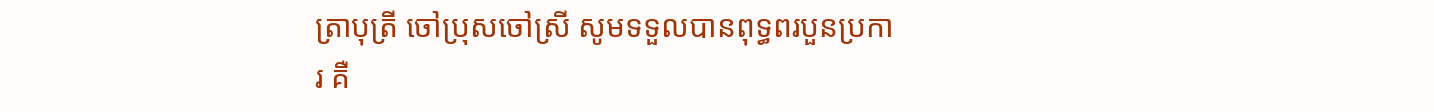ត្រាបុត្រី ចៅប្រុសចៅស្រី សូមទទួលបានពុទ្ធពរបួនប្រការ គឺ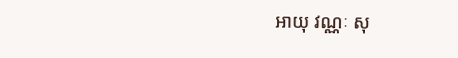អាយុ វណ្ណៈ សុ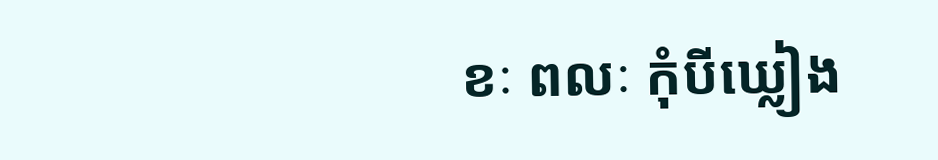ខៈ ពលៈ កុំបីឃ្លៀង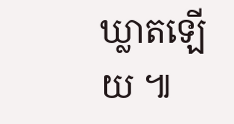ឃ្លាតឡើយ ៕